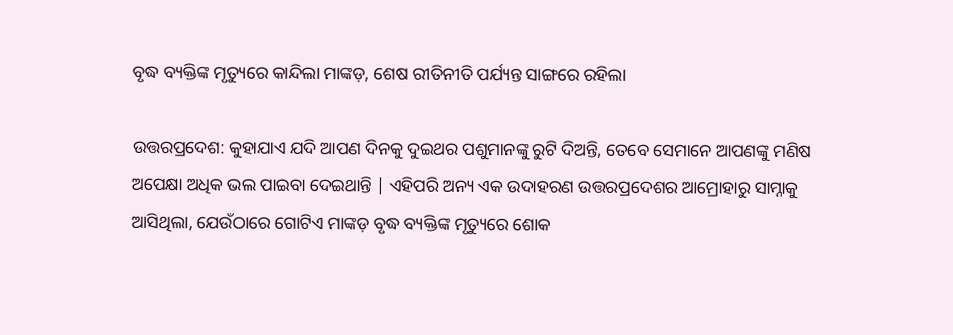ବୃଦ୍ଧ ବ୍ୟକ୍ତିଙ୍କ ମୃତ୍ୟୁରେ କାନ୍ଦିଲା ମାଙ୍କଡ଼, ଶେଷ ରୀତିନୀତି ପର୍ଯ୍ୟନ୍ତ ସାଙ୍ଗରେ ରହିଲା

ଉତ୍ତରପ୍ରଦେଶ: କୁହାଯାଏ ଯଦି ଆପଣ ଦିନକୁ ଦୁଇଥର ପଶୁମାନଙ୍କୁ ରୁଟି ଦିଅନ୍ତି, ତେବେ ସେମାନେ ଆପଣଙ୍କୁ ମଣିଷ ଅପେକ୍ଷା ଅଧିକ ଭଲ ପାଇବା ଦେଇଥାନ୍ତି | ଏହିପରି ଅନ୍ୟ ଏକ ଉଦାହରଣ ଉତ୍ତରପ୍ରଦେଶର ଆମ୍ରୋହାରୁ ସାମ୍ନାକୁ ଆସିଥିଲା, ଯେଉଁଠାରେ ଗୋଟିଏ ମାଙ୍କଡ଼ ବୃଦ୍ଧ ବ୍ୟକ୍ତିଙ୍କ ମୃତ୍ୟୁରେ ଶୋକ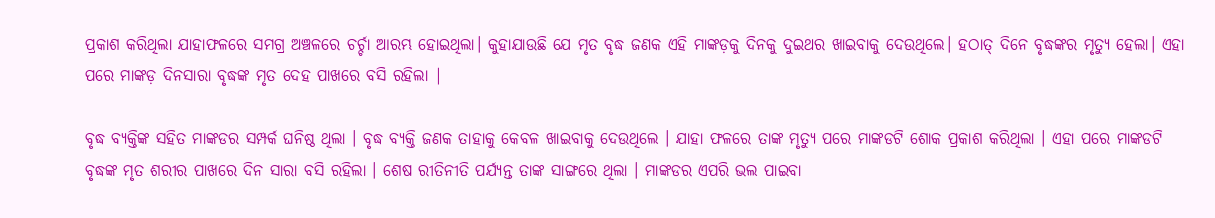ପ୍ରକାଶ କରିଥିଲା ଯାହାଫଳରେ ସମଗ୍ର ଅଞ୍ଚଳରେ ଚର୍ଚ୍ଚା ଆରମ୍ଭ ହୋଇଥିଲା। କୁହାଯାଉଛି ଯେ ମୃତ ବୃଦ୍ଧ ଜଣକ ଏହି ମାଙ୍କଡ଼କୁ ଦିନକୁ ଦୁଇଥର ଖାଇବାକୁ ଦେଉଥିଲେ। ହଠାତ୍ ଦିନେ ବୃଦ୍ଧଙ୍କର ମୃତ୍ୟୁ ହେଲା। ଏହା ପରେ ମାଙ୍କଡ଼ ଦିନସାରା ବୃଦ୍ଧଙ୍କ ମୃତ ଦେହ ପାଖରେ ବସି ରହିଲା |

ବୃଦ୍ଧ ବ୍ୟକ୍ତିଙ୍କ ସହିତ ମାଙ୍କଡର ସମ୍ପର୍କ ଘନିଷ୍ଠ ଥିଲା । ବୃଦ୍ଧ ବ୍ୟକ୍ତି ଜଣକ ତାହାକୁ କେବଳ ଖାଇବାକୁ ଦେଉଥିଲେ । ଯାହା ଫଳରେ ତାଙ୍କ ମୃତ୍ୟୁ ପରେ ମାଙ୍କଡଟି ଶୋକ ପ୍ରକାଶ କରିଥିଲା । ଏହା ପରେ ମାଙ୍କଡଟି ବୃଦ୍ଧଙ୍କ ମୃତ ଶରୀର ପାଖରେ ଦିନ ସାରା ବସି ରହିଲା । ଶେଷ ରୀତିନୀତି ପର୍ଯ୍ୟନ୍ତ ତାଙ୍କ ସାଙ୍ଗରେ ଥିଲା । ମାଙ୍କଡର ଏପରି ଭଲ ପାଇବା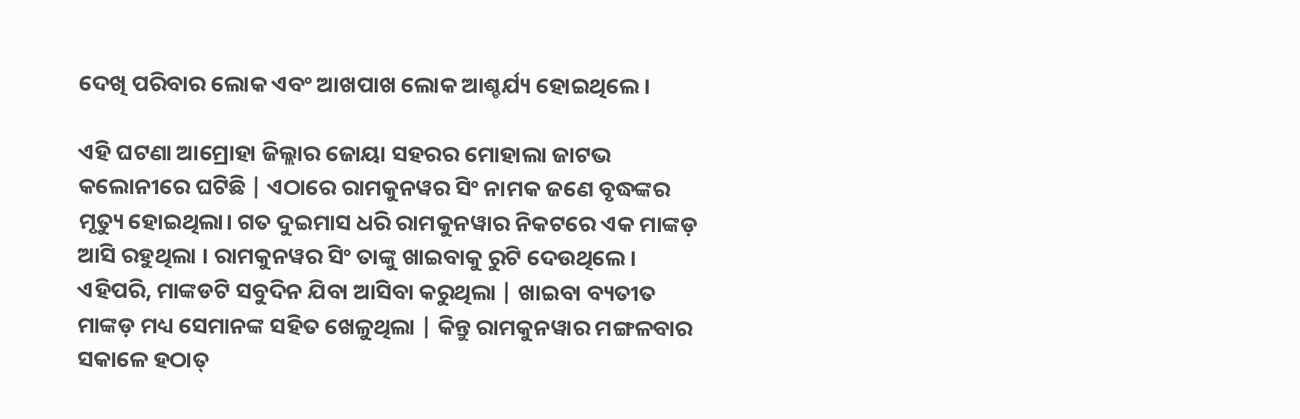ଦେଖି ପରିବାର ଲୋକ ଏବଂ ଆଖପାଖ ଲୋକ ଆଶ୍ଚର୍ଯ୍ୟ ହୋଇଥିଲେ ।

ଏହି ଘଟଣା ଆମ୍ରୋହା ଜିଲ୍ଲାର ଜୋୟା ସହରର ମୋହାଲା ଜାଟଭ କଲୋନୀରେ ଘଟିଛି | ଏଠାରେ ରାମକୁନୱର ସିଂ ନାମକ ଜଣେ ବୃଦ୍ଧଙ୍କର ମୃତ୍ୟୁ ହୋଇଥିଲା। ଗତ ଦୁଇମାସ ଧରି ରାମକୁନୱାର ନିକଟରେ ଏକ ମାଙ୍କଡ଼ ଆସି ରହୁଥିଲା । ରାମକୁନୱର ସିଂ ତାଙ୍କୁ ଖାଇବାକୁ ରୁଟି ଦେଉଥିଲେ। ଏହିପରି, ମାଙ୍କଡଟି ସବୁଦିନ ଯିବା ଆସିବା କରୁଥିଲା | ଖାଇବା ବ୍ୟତୀତ ମାଙ୍କଡ଼ ମଧ୍ୟ ସେମାନଙ୍କ ସହିତ ଖେଳୁଥିଲା | କିନ୍ତୁ ରାମକୁନୱାର ମଙ୍ଗଳବାର ସକାଳେ ହଠାତ୍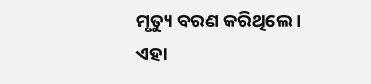ମୃତ୍ୟୁ ବରଣ କରିଥିଲେ । ଏହା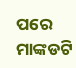ପରେ ମାଙ୍କଡଟି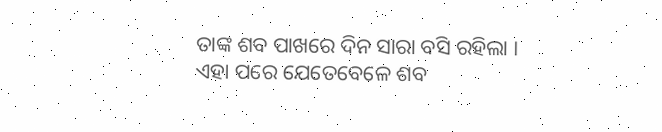ତାଙ୍କ ଶବ ପାଖରେ ଦିନ ସାରା ବସି ରହିଲା । ଏହା ପରେ ଯେତେବେଳେ ଶବ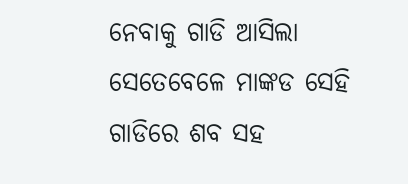ନେବାକୁ ଗାଡି ଆସିଲା ସେତେବେଳେ ମାଙ୍କଡ ସେହି ଗାଡିରେ ଶବ ସହ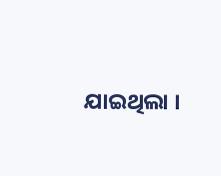ଯାଇଥିଲା ।